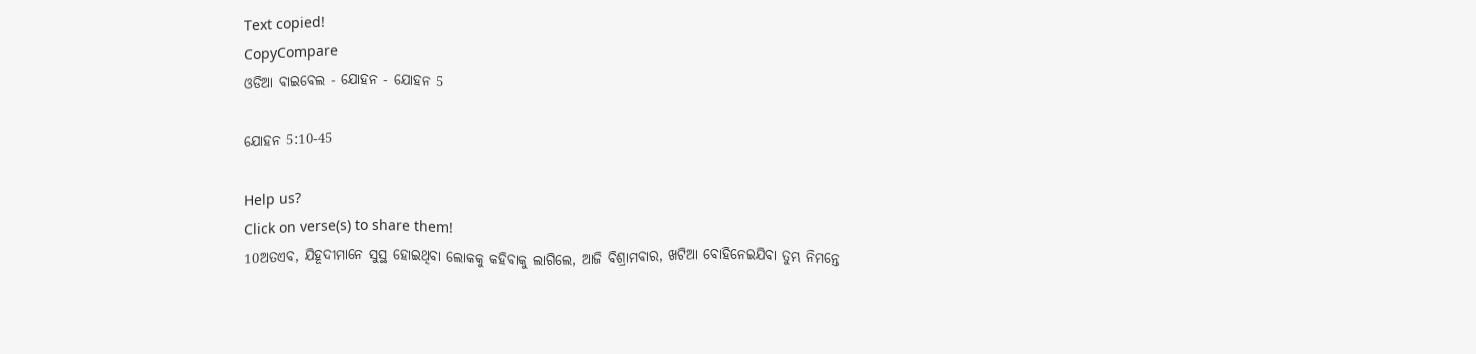Text copied!
CopyCompare
ଓଡିଆ ବାଇବେଲ - ଯୋହନ - ଯୋହନ 5

ଯୋହନ 5:10-45

Help us?
Click on verse(s) to share them!
10ଅତଏବ, ଯିହୂଦୀମାନେ ସୁସ୍ଥ ହୋଇଥିବା ଲୋକକୁ କହିବାକୁ ଲାଗିଲେ, ଆଜି ବିଶ୍ରାମବାର, ଖଟିଆ ବୋହିନେଇଯିବା ତୁମ୍ଭ ନିମନ୍ତେ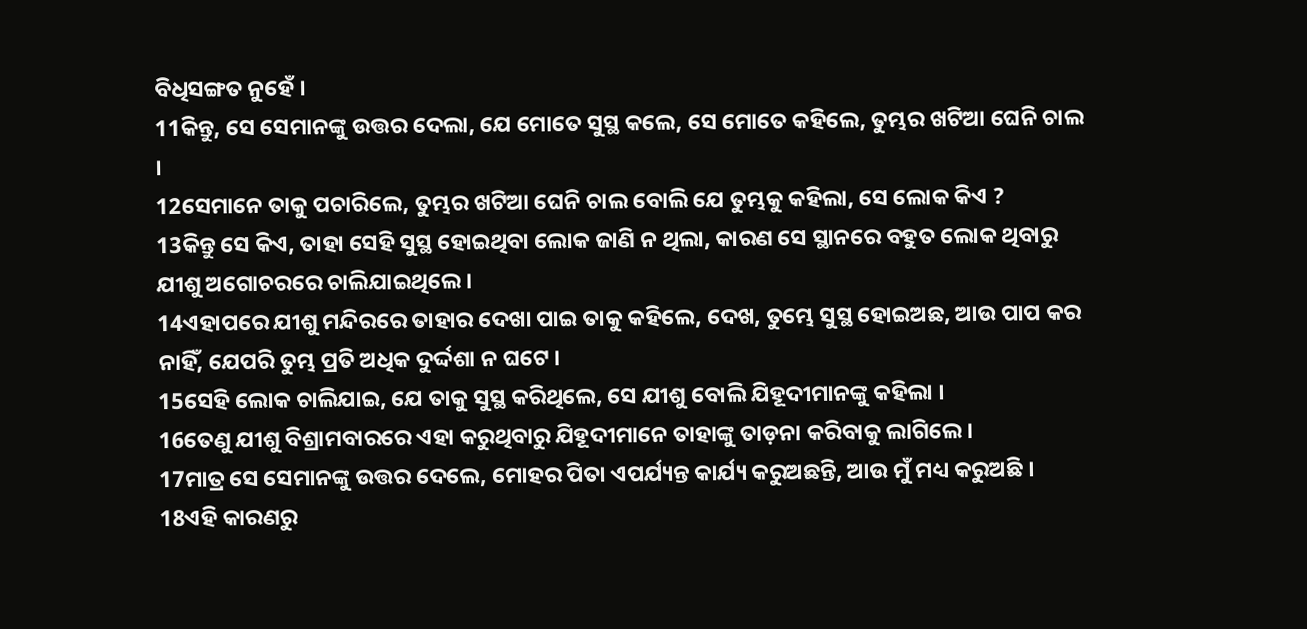ବିଧିସଙ୍ଗତ ନୁହେଁ ।
11କିନ୍ତୁ, ସେ ସେମାନଙ୍କୁ ଉତ୍ତର ଦେଲା, ଯେ ମୋତେ ସୁସ୍ଥ କଲେ, ସେ ମୋତେ କହିଲେ, ତୁମ୍ଭର ଖଟିଆ ଘେନି ଚାଲ ।
12ସେମାନେ ତାକୁ ପଚାରିଲେ, ତୁମ୍ଭର ଖଟିଆ ଘେନି ଚାଲ ବୋଲି ଯେ ତୁମ୍ଭକୁ କହିଲା, ସେ ଲୋକ କିଏ ?
13କିନ୍ତୁ ସେ କିଏ, ତାହା ସେହି ସୁସ୍ଥ ହୋଇଥିବା ଲୋକ ଜାଣି ନ ଥିଲା, କାରଣ ସେ ସ୍ଥାନରେ ବହୁତ ଲୋକ ଥିବାରୁ ଯୀଶୁ ଅଗୋଚରରେ ଚାଲିଯାଇଥିଲେ ।
14ଏହାପରେ ଯୀଶୁ ମନ୍ଦିରରେ ତାହାର ଦେଖା ପାଇ ତାକୁ କହିଲେ, ଦେଖ, ତୁମ୍ଭେ ସୁସ୍ଥ ହୋଇଅଛ, ଆଉ ପାପ କର ନାହିଁ, ଯେପରି ତୁମ୍ଭ ପ୍ରତି ଅଧିକ ଦୁର୍ଦ୍ଦଶା ନ ଘଟେ ।
15ସେହି ଲୋକ ଚାଲିଯାଇ, ଯେ ତାକୁ ସୁସ୍ଥ କରିଥିଲେ, ସେ ଯୀଶୁ ବୋଲି ଯିହୂଦୀମାନଙ୍କୁ କହିଲା ।
16ତେଣୁ ଯୀଶୁ ବିଶ୍ରାମବାରରେ ଏହା କରୁଥିବାରୁ ଯିହୂଦୀମାନେ ତାହାଙ୍କୁ ତାଡ଼ନା କରିବାକୁ ଲାଗିଲେ ।
17ମାତ୍ର ସେ ସେମାନଙ୍କୁ ଉତ୍ତର ଦେଲେ, ମୋହର ପିତା ଏପର୍ଯ୍ୟନ୍ତ କାର୍ଯ୍ୟ କରୁଅଛନ୍ତି, ଆଉ ମୁଁ ମଧ୍ୟ କରୁଅଛି ।
18ଏହି କାରଣରୁ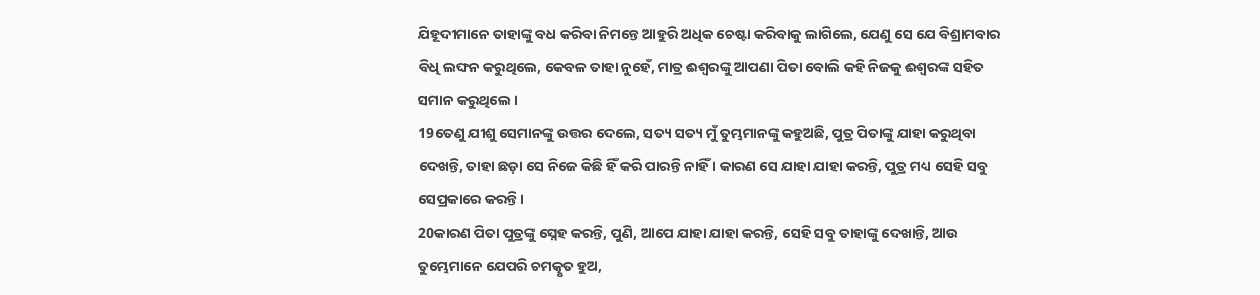ଯିହୂଦୀମାନେ ତାହାଙ୍କୁ ବଧ କରିବା ନିମନ୍ତେ ଆହୁରି ଅଧିକ ଚେଷ୍ଟା କରିବାକୁ ଲାଗିଲେ, ଯେଣୁ ସେ ଯେ ବିଶ୍ରାମବାର ବିଧି ଲଙ୍ଘନ କରୁଥିଲେ, କେବଳ ତାହା ନୁହେଁ, ମାତ୍ର ଈଶ୍ୱରଙ୍କୁ ଆପଣା ପିତା ବୋଲି କହି ନିଜକୁ ଈଶ୍ୱରଙ୍କ ସହିତ ସମାନ କରୁଥିଲେ ।
19ତେଣୁ ଯୀଶୁ ସେମାନଙ୍କୁ ଉତ୍ତର ଦେଲେ, ସତ୍ୟ ସତ୍ୟ ମୁଁ ତୁମ୍ଭମାନଙ୍କୁ କହୁଅଛି, ପୁତ୍ର ପିତାଙ୍କୁ ଯାହା କରୁଥିବା ଦେଖନ୍ତି, ତାହା ଛଡ଼ା ସେ ନିଜେ କିଛି ହିଁ କରି ପାରନ୍ତି ନାହିଁ । କାରଣ ସେ ଯାହା ଯାହା କରନ୍ତି, ପୁତ୍ର ମଧ୍ୟ ସେହି ସବୁ ସେପ୍ରକାରେ କରନ୍ତି ।
20କାରଣ ପିତା ପୁତ୍ରଙ୍କୁ ସ୍ନେହ କରନ୍ତି, ପୁଣି, ଆପେ ଯାହା ଯାହା କରନ୍ତି, ସେହି ସବୁ ତାହାଙ୍କୁ ଦେଖାନ୍ତି, ଆଉ ତୁମ୍ଭେମାନେ ଯେପରି ଚମତ୍କୃତ ହୁଅ,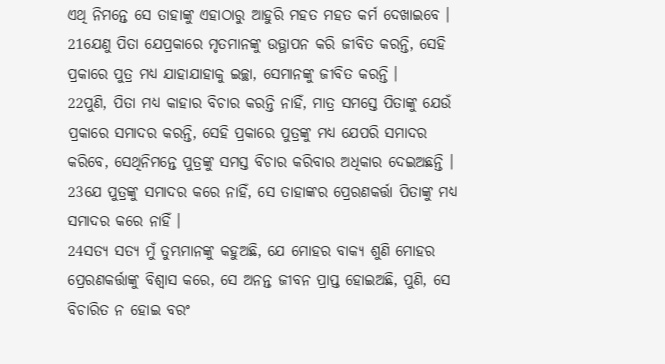ଏଥି ନିମନ୍ତେ ସେ ତାହାଙ୍କୁ ଏହାଠାରୁ ଆହୁରି ମହତ‍ ମହତ‍ କର୍ମ ଦେଖାଇବେ ।
21ଯେଣୁ ପିତା ଯେପ୍ରକାରେ ମୃତମାନଙ୍କୁ ଉତ୍ଥାପନ କରି ଜୀବିତ କରନ୍ତି, ସେହି ପ୍ରକାରେ ପୁତ୍ର ମଧ୍ୟ ଯାହାଯାହାକୁ ଇଚ୍ଛା, ସେମାନଙ୍କୁ ଜୀବିତ କରନ୍ତି ।
22ପୁଣି, ପିତା ମଧ୍ୟ କାହାର ବିଚାର କରନ୍ତି ନାହିଁ, ମାତ୍ର ସମସ୍ତେ ପିତାଙ୍କୁ ଯେଉଁ ପ୍ରକାରେ ସମାଦର କରନ୍ତି, ସେହି ପ୍ରକାରେ ପୁତ୍ରଙ୍କୁ ମଧ୍ୟ ଯେପରି ସମାଦର କରିବେ, ସେଥିନିମନ୍ତେ ପୁତ୍ରଙ୍କୁ ସମସ୍ତ ବିଚାର କରିବାର ଅଧିକାର ଦେଇଅଛନ୍ତି ।
23ଯେ ପୁତ୍ରଙ୍କୁ ସମାଦର କରେ ନାହିଁ, ସେ ତାହାଙ୍କର ପ୍ରେରଣକର୍ତ୍ତା ପିତାଙ୍କୁ ମଧ୍ୟ ସମାଦର କରେ ନାହିଁ ।
24ସତ୍ୟ ସତ୍ୟ ମୁଁ ତୁମ୍ଭମାନଙ୍କୁ କହୁଅଛି, ଯେ ମୋହର ବାକ୍ୟ ଶୁଣି ମୋହର ପ୍ରେରଣକର୍ତ୍ତାଙ୍କୁ ବିଶ୍ୱାସ କରେ, ସେ ଅନନ୍ତ ଜୀବନ ପ୍ରାପ୍ତ ହୋଇଅଛି, ପୁଣି, ସେ ବିଚାରିତ ନ ହୋଇ ବରଂ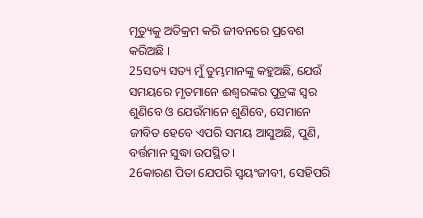ମୃତ୍ୟୁକୁ ଅତିକ୍ରମ କରି ଜୀବନରେ ପ୍ରବେଶ କରିଅଛି ।
25ସତ୍ୟ ସତ୍ୟ ମୁଁ ତୁମ୍ଭମାନଙ୍କୁ କହୁଅଛି, ଯେଉଁ ସମୟରେ ମୃତମାନେ ଈଶ୍ୱରଙ୍କର ପୁତ୍ରଙ୍କ ସ୍ୱର ଶୁଣିବେ ଓ ଯେଉଁମାନେ ଶୁଣିବେ, ସେମାନେ ଜୀବିତ ହେବେ ଏପରି ସମୟ ଆସୁଅଛି, ପୁଣି, ବର୍ତ୍ତମାନ ସୁଦ୍ଧା ଉପସ୍ଥିତ ।
26କାରଣ ପିତା ଯେପରି ସ୍ୱୟଂଜୀବୀ, ସେହିପରି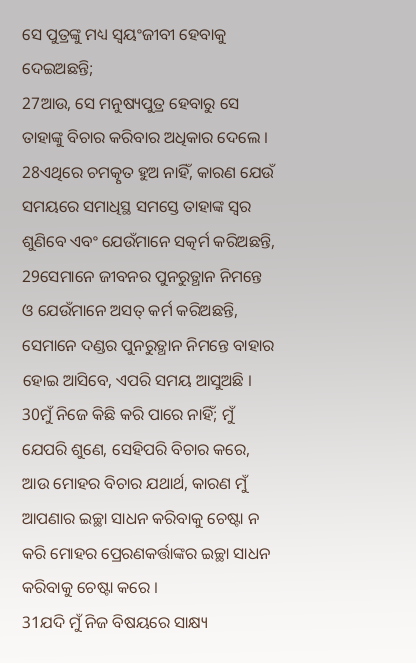ସେ ପୁତ୍ରଙ୍କୁ ମଧ୍ୟ ସ୍ୱୟଂଜୀବୀ ହେବାକୁ ଦେଇଅଛନ୍ତି;
27ଆଉ, ସେ ମନୁଷ୍ୟପୁତ୍ର ହେବାରୁ ସେ ତାହାଙ୍କୁ ବିଚାର କରିବାର ଅଧିକାର ଦେଲେ ।
28ଏଥିରେ ଚମତ୍କୃତ ହୁଅ ନାହିଁ, କାରଣ ଯେଉଁ ସମୟରେ ସମାଧିସ୍ଥ ସମସ୍ତେ ତାହାଙ୍କ ସ୍ୱର ଶୁଣିବେ ଏବଂ ଯେଉଁମାନେ ସତ୍କର୍ମ କରିଅଛନ୍ତି,
29ସେମାନେ ଜୀବନର ପୁନରୁତ୍ଥାନ ନିମନ୍ତେ ଓ ଯେଉଁମାନେ ଅସତ୍‍ କର୍ମ କରିଅଛନ୍ତି, ସେମାନେ ଦଣ୍ଡର ପୁନରୁତ୍ଥାନ ନିମନ୍ତେ ବାହାର ହୋଇ ଆସିବେ, ଏପରି ସମୟ ଆସୁଅଛି ।
30ମୁଁ ନିଜେ କିଛି କରି ପାରେ ନାହିଁ; ମୁଁ ଯେପରି ଶୁଣେ, ସେହିପରି ବିଚାର କରେ, ଆଉ ମୋହର ବିଚାର ଯଥାର୍ଥ, କାରଣ ମୁଁ ଆପଣାର ଇଚ୍ଛା ସାଧନ କରିବାକୁ ଚେଷ୍ଟା ନ କରି ମୋହର ପ୍ରେରଣକର୍ତ୍ତାଙ୍କର ଇଚ୍ଛା ସାଧନ କରିବାକୁ ଚେଷ୍ଟା କରେ ।
31ଯଦି ମୁଁ ନିଜ ବିଷୟରେ ସାକ୍ଷ୍ୟ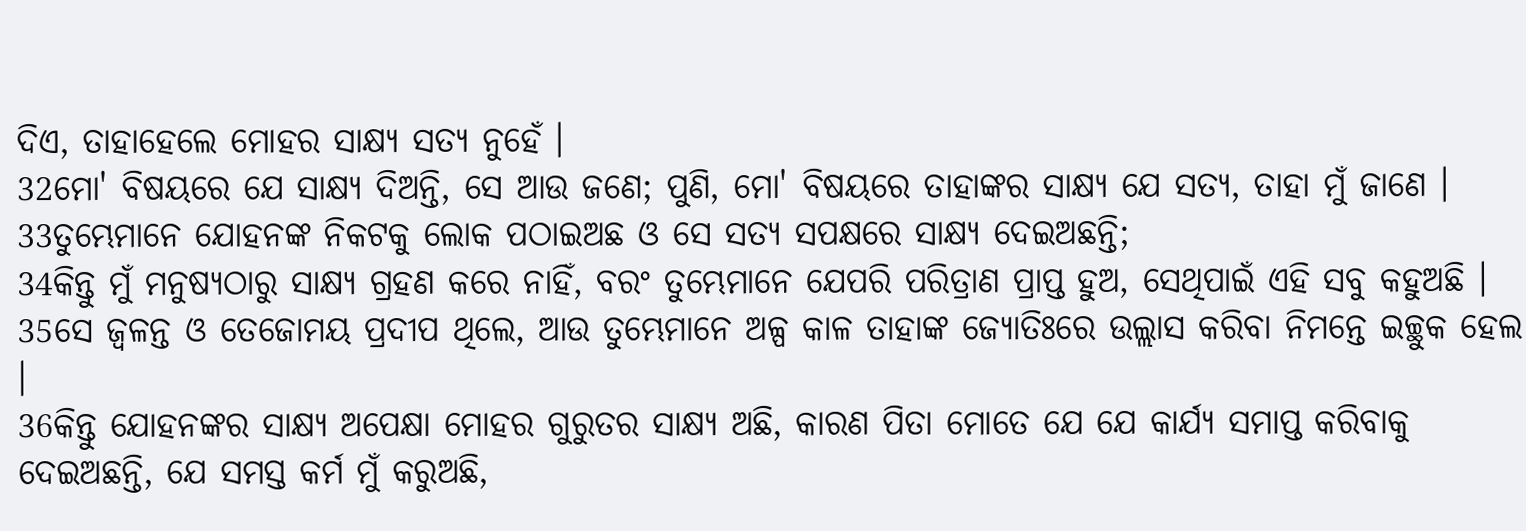ଦିଏ, ତାହାହେଲେ ମୋହର ସାକ୍ଷ୍ୟ ସତ୍ୟ ନୁହେଁ ।
32ମୋ' ବିଷୟରେ ଯେ ସାକ୍ଷ୍ୟ ଦିଅନ୍ତି, ସେ ଆଉ ଜଣେ; ପୁଣି, ମୋ' ବିଷୟରେ ତାହାଙ୍କର ସାକ୍ଷ୍ୟ ଯେ ସତ୍ୟ, ତାହା ମୁଁ ଜାଣେ ।
33ତୁମ୍ଭେମାନେ ଯୋହନଙ୍କ ନିକଟକୁ ଲୋକ ପଠାଇଅଛ ଓ ସେ ସତ୍ୟ ସପକ୍ଷରେ ସାକ୍ଷ୍ୟ ଦେଇଅଛନ୍ତି;
34କିନ୍ତୁ ମୁଁ ମନୁଷ୍ୟଠାରୁ ସାକ୍ଷ୍ୟ ଗ୍ରହଣ କରେ ନାହିଁ, ବରଂ ତୁମ୍ଭେମାନେ ଯେପରି ପରିତ୍ରାଣ ପ୍ରାପ୍ତ ହୁଅ, ସେଥିପାଇଁ ଏହି ସବୁ କହୁଅଛି ।
35ସେ ଜ୍ୱଳନ୍ତ ଓ ତେଜୋମୟ ପ୍ରଦୀପ ଥିଲେ, ଆଉ ତୁମ୍ଭେମାନେ ଅଳ୍ପ କାଳ ତାହାଙ୍କ ଜ୍ୟୋତିଃରେ ଉଲ୍ଲାସ କରିବା ନିମନ୍ତେ ଇଚ୍ଛୁକ ହେଲ ।
36କିନ୍ତୁ ଯୋହନଙ୍କର ସାକ୍ଷ୍ୟ ଅପେକ୍ଷା ମୋହର ଗୁରୁତର ସାକ୍ଷ୍ୟ ଅଛି, କାରଣ ପିତା ମୋତେ ଯେ ଯେ କାର୍ଯ୍ୟ ସମାପ୍ତ କରିବାକୁ ଦେଇଅଛନ୍ତି, ଯେ ସମସ୍ତ କର୍ମ ମୁଁ କରୁଅଛି,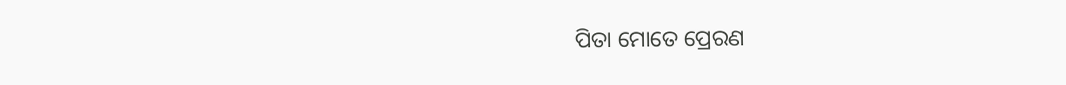ପିତା ମୋତେ ପ୍ରେରଣ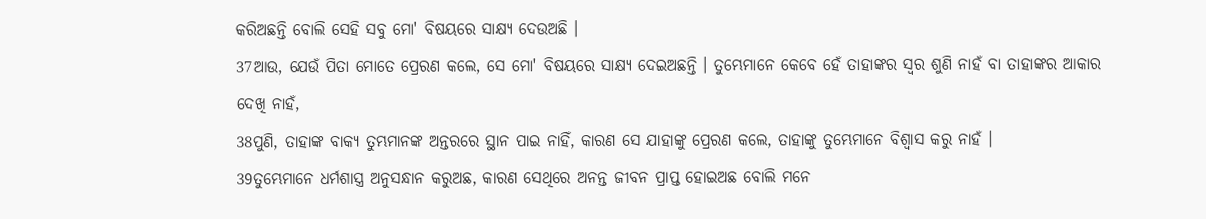କରିଅଛନ୍ତି ବୋଲି ସେହି ସବୁ ମୋ' ବିଷୟରେ ସାକ୍ଷ୍ୟ ଦେଉଅଛି ।
37ଆଉ, ଯେଉଁ ପିତା ମୋତେ ପ୍ରେରଣ କଲେ, ସେ ମୋ' ବିଷୟରେ ସାକ୍ଷ୍ୟ ଦେଇଅଛନ୍ତି । ତୁମ୍ଭେମାନେ କେବେ ହେଁ ତାହାଙ୍କର ସ୍ୱର ଶୁଣି ନାହଁ ବା ତାହାଙ୍କର ଆକାର ଦେଖି ନାହଁ,
38ପୁଣି, ତାହାଙ୍କ ବାକ୍ୟ ତୁମ୍ଭମାନଙ୍କ ଅନ୍ତରରେ ସ୍ଥାନ ପାଇ ନାହିଁ, କାରଣ ସେ ଯାହାଙ୍କୁ ପ୍ରେରଣ କଲେ, ତାହାଙ୍କୁ ତୁମ୍ଭେମାନେ ବିଶ୍ୱାସ କରୁ ନାହଁ ।
39ତୁମ୍ଭେମାନେ ଧର୍ମଶାସ୍ତ୍ର ଅନୁସନ୍ଧାନ କରୁଅଛ, କାରଣ ସେଥିରେ ଅନନ୍ତ ଜୀବନ ପ୍ରାପ୍ତ ହୋଇଅଛ ବୋଲି ମନେ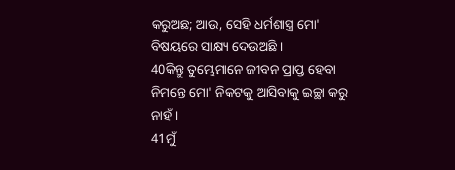କରୁଅଛ; ଆଉ, ସେହି ଧର୍ମଶାସ୍ତ୍ର ମୋ' ବିଷୟରେ ସାକ୍ଷ୍ୟ ଦେଉଅଛି ।
40କିନ୍ତୁ ତୁମ୍ଭେମାନେ ଜୀବନ ପ୍ରାପ୍ତ ହେବା ନିମନ୍ତେ ମୋ' ନିକଟକୁ ଆସିବାକୁ ଇଚ୍ଛା କରୁ ନାହଁ ।
41ମୁଁ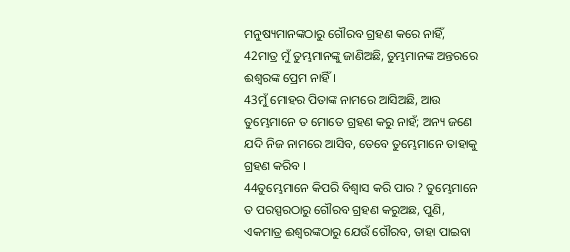ମନୁଷ୍ୟମାନଙ୍କଠାରୁ ଗୌରବ ଗ୍ରହଣ କରେ ନାହିଁ,
42ମାତ୍ର ମୁଁ ତୁମ୍ଭମାନଙ୍କୁ ଜାଣିଅଛି, ତୁମ୍ଭମାନଙ୍କ ଅନ୍ତରରେ ଈଶ୍ୱରଙ୍କ ପ୍ରେମ ନାହିଁ ।
43ମୁଁ ମୋହର ପିତାଙ୍କ ନାମରେ ଆସିଅଛି, ଆଉ ତୁମ୍ଭେମାନେ ତ ମୋତେ ଗ୍ରହଣ କରୁ ନାହଁ; ଅନ୍ୟ ଜଣେ ଯଦି ନିଜ ନାମରେ ଆସିବ, ତେବେ ତୁମ୍ଭେମାନେ ତାହାକୁ ଗ୍ରହଣ କରିବ ।
44ତୁମ୍ଭେମାନେ କିପରି ବିଶ୍ୱାସ କରି ପାର ? ତୁମ୍ଭେମାନେ ତ ପରସ୍ପରଠାରୁ ଗୌରବ ଗ୍ରହଣ କରୁଅଛ, ପୁଣି, ଏକମାତ୍ର ଈଶ୍ୱରଙ୍କଠାରୁ ଯେଉଁ ଗୌରବ, ତାହା ପାଇବା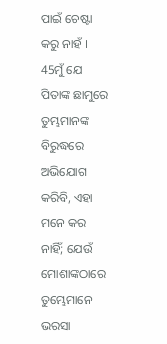ପାଇଁ ଚେଷ୍ଟା କରୁ ନାହଁ ।
45ମୁଁ ଯେ ପିତାଙ୍କ ଛାମୁରେ ତୁମ୍ଭମାନଙ୍କ ବିରୁଦ୍ଧରେ ଅଭିଯୋଗ କରିବି, ଏହା ମନେ କର ନାହିଁ; ଯେଉଁ ମୋଶାଙ୍କଠାରେ ତୁମ୍ଭେମାନେ ଭରସା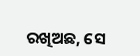ରଖିଅଛ, ସେ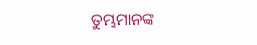ତୁମ୍ଭମାନଙ୍କ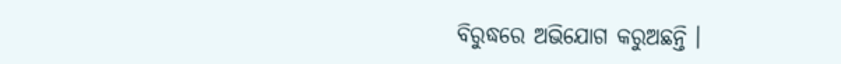ବିରୁଦ୍ଧରେ ଅଭିଯୋଗ କରୁଅଛନ୍ତି ।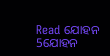Read ଯୋହନ 5ଯୋହନ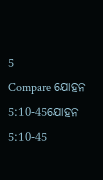5
Compare ଯୋହନ 5:10-45ଯୋହନ 5:10-45